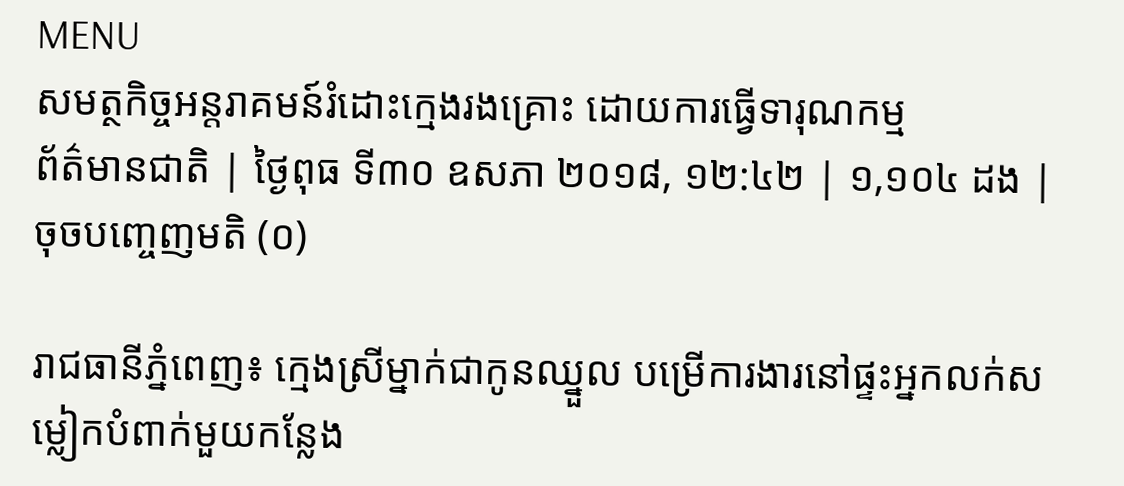MENU
សមត្ថកិច្ចអន្តរាគមន៍រំដោះក្មេងរងគ្រោះ ដោយការធ្វើទារុណកម្ម
ព័ត៌មានជាតិ | ថ្ងៃពុធ ទី៣០ ឧសភា ២០១៨, ១២:៤២ | ១,១០៤ ដង | ចុចបញ្ចេញមតិ (០)

រាជធានីភ្នំពេញ៖ ក្មេងស្រីម្នាក់ជាកូនឈ្នួល បម្រើការងារនៅផ្ទះអ្នកលក់សម្លៀកបំពាក់មួយកន្លែង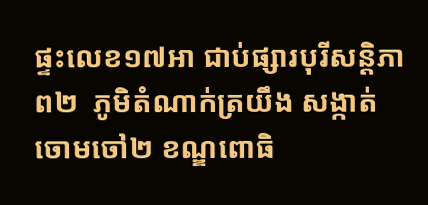ផ្ទះលេខ១៧អា ជាប់ផ្សារបុរីសន្តិភាព២  ភូមិតំណាក់ត្រយឹង សង្កាត់ចោមចៅ២ ខណ្ឌពោធិ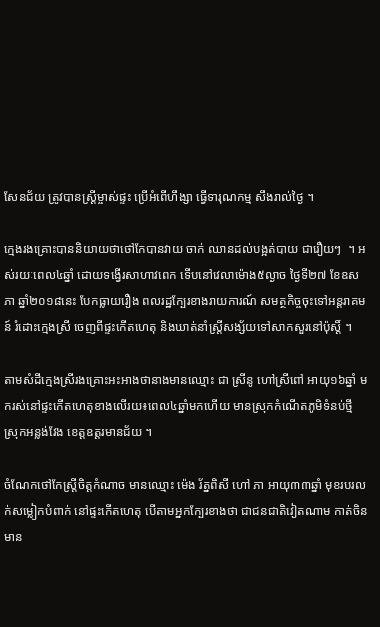សែនជ័យ ត្រូវបានស្រ្តីម្ចាស់ផ្ទះ ប្រើអំពើហឹង្សា ធ្វើទារុណកម្ម សឹងរាល់ថ្ងៃ ។

ក្មេងរងគ្រោះបាននិយាយថាថៅកែបានវាយ ចាក់ ឈានដល់បង្អត់បាយ ជារឿយៗ  ។ អស់រយៈពេល៤ឆ្នាំ ដោយទង្វើរសាហាវពេក ទើបនៅវេលាម៉ោង៥ល្ងាច ថ្ងៃទី២៧ ខែឧសភា ឆ្នាំ២០១៨នេះ បែកធ្លាយរឿង ពលរដ្ឋក្បែរខាងរាយការណ៍ សមត្ថកិច្ចចុះទៅអន្តរាគមន៍ រំដោះក្មេងស្រី ចេញពីផ្ទះកើតហេតុ និងឃាត់នាំស្រ្តីសង្ស័យទៅសាកសួរនៅប៉ុស្តិ៍ ។

តាមសំដីក្មេងស្រីរងគ្រោះអះអាងថានាងមានឈ្មោះ ជា ស្រីនូ ហៅស្រីពៅ អាយុ១៦ឆ្នាំ មករស់នៅផ្ទះកើតហេតុខាងលើរយ៖ពេល៤ឆ្នាំមកហើយ មានស្រុកកំណើតភូមិទំនប់ថ្មី  ស្រុកអន្លង់វែង ខេត្តឧត្តរមានជ័យ ។

ចំណែកថៅកែស្រ្តីចិត្តកំណាច មានឈ្មោះ ម៉េង រ័ត្នពិសី ហៅ ភា អាយុ៣៣ឆ្នាំ មុខរបរលក់សម្លៀកបំពាក់ នៅផ្ទះកើតហេតុ បើតាមអ្នកក្បែរខាងថា ជាជនជាតិវៀតណាម កាត់ចិន មាន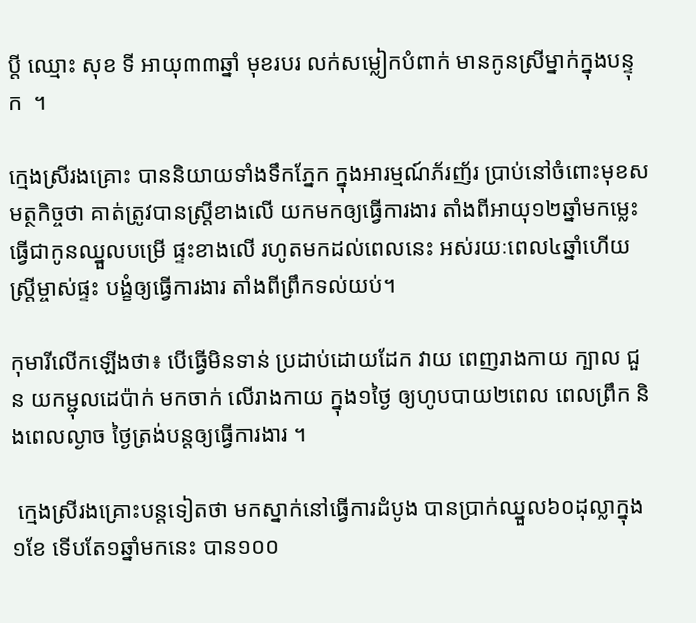ប្តី ឈ្មោះ សុខ ទី អាយុ៣៣ឆ្នាំ មុខរបរ លក់សម្លៀកបំពាក់ មានកូនស្រីម្នាក់ក្នុងបន្ទុក  ។

ក្មេងស្រីរងគ្រោះ បាននិយាយទាំងទឹកភ្នែក ក្នុងអារម្មណ៍ភ័រញ័រ ប្រាប់នៅចំពោះមុខសមត្ថកិច្ចថា គាត់ត្រូវបានស្រ្តីខាងលើ យកមកឲ្យធ្វើការងារ តាំងពីអាយុ១២ឆ្នាំមកម្លេះ ធ្វើជាកូនឈ្នួលបម្រើ ផ្ទះខាងលើ រហូតមកដល់ពេលនេះ អស់រយៈពេល៤ឆ្នាំហើយ ស្រ្តីម្ចាស់ផ្ទះ បង្ខំឲ្យធ្វើការងារ តាំងពីព្រឹកទល់យប់។

កុមារីលើកឡើងថា៖ បើធ្វើមិនទាន់ ប្រដាប់ដោយដែក វាយ ពេញរាងកាយ ក្បាល ជួន យកម្ជុលដេប៉ាក់ មកចាក់ លើរាងកាយ ក្នុង១ថ្ងៃ ឲ្យហូបបាយ២ពេល ពេលព្រឹក និងពេលល្ងាច ថ្ងៃត្រង់បន្តឲ្យធ្វើការងារ ។

 ក្មេងស្រីរងគ្រោះបន្តទៀតថា មកស្នាក់នៅធ្វើការដំបូង បានប្រាក់ឈ្នួល៦០ដុល្លាក្នុង១ខែ ទើបតែ១ឆ្នាំមកនេះ បាន១០០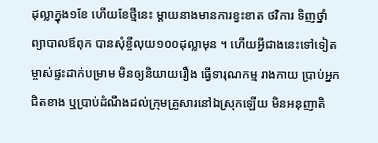ដុល្លាក្នុង១ខែ ហើយខែថ្មីនេះ ម្តាយនាងមានការខ្វះខាត ថវិការ ទិញថ្នាំ ព្យាបាលឪពុក បានសុំខ្ចីលុយ១០០ដុល្លាមុន ។ ហើយអ្វីជាងនេះទៅទៀត ម្ចាស់ផ្ទះដាក់បម្រាម មិនឲ្យនិយាយរឿង ធ្វើទារុណកម្ម រាងកាយ ប្រាប់អ្នកជិតខាង ឬប្រាប់ដំណឹងដល់ក្រុមគ្រួសារនៅឯស្រុកឡើយ មិនអនុញាតិ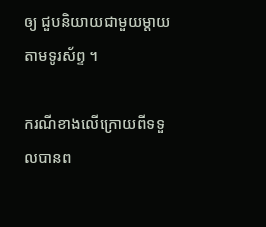ឲ្យ ជួបនិយាយជាមួយម្តាយតាមទូរស័ព្ទ ។

ករណីខាងលើក្រោយពីទទួលបានព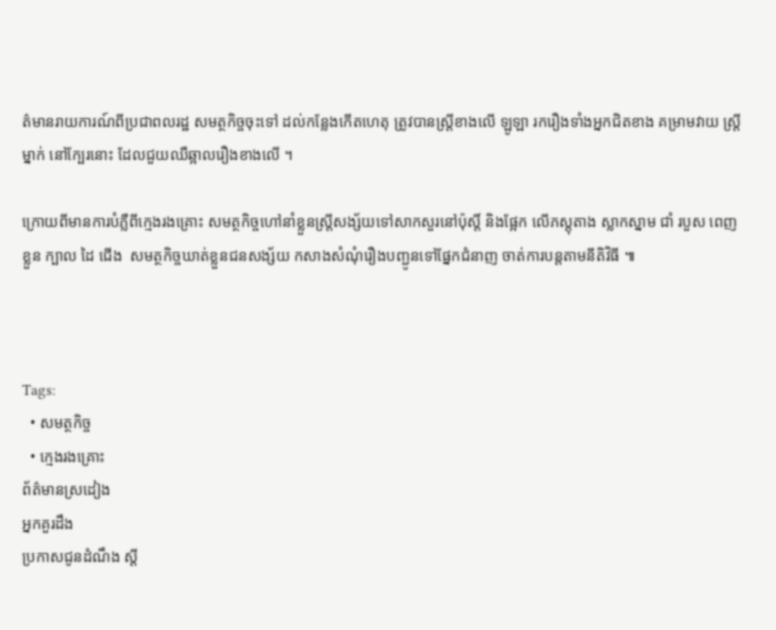ត៌មានរាយការណ៍ពីប្រជាពលរដ្ឋ សមត្ថកិច្ចចុះទៅ ដល់កន្លែងកើតហេតុ ត្រូវបានស្រ្តីខាងលើ ឡូឡា រករឿងទាំងអ្នកជិតខាង គម្រាមវាយ ស្រ្តីម្នាក់ នៅក្បែរនោះ ដែលជួយឈឺឆ្អាលរឿងខាងលើ ។

ក្រោយពីមានការបំភ្លឺពីក្មេងរងគ្រោះ សមត្ថកិច្ចហៅនាំខ្លួនស្រ្តីសង្ស័យទៅសាកសួរនៅប៉ុស្តិ៍ និងផ្អែក លើភស្តុតាង ស្លាកស្នាម ជាំ របួស ពេញខ្លួន ក្បាល ដៃ ជើង  សមត្ថកិច្ចឃាត់ខ្លួនជនសង្ស័យ កសាងសំណុំរឿងបញ្ជូនទៅផ្នែកជំនាញ ចាត់ការបន្តតាមនីតិវិធី ៕



Tags:
  • សមត្ថកិច្ច
  • ក្មេងរងគ្រោះ
ព័ត៌មានស្រដៀង
អ្នកគួរដឹង
ប្រកាសជូនដំណឹង ស្តី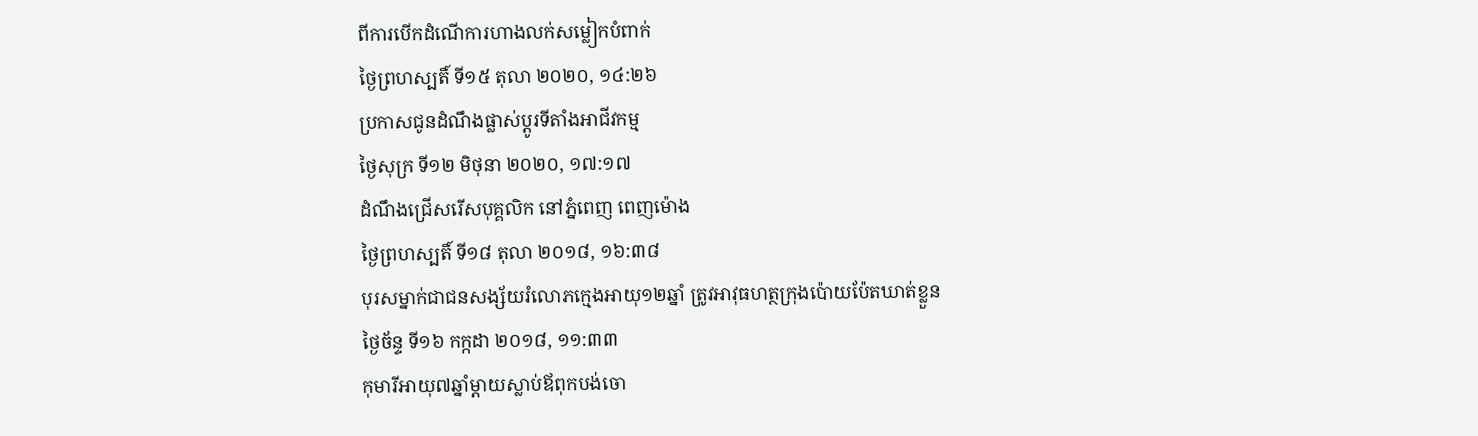ពីការបេីកដំណេីការហាងលក់សម្លៀកបំពាក់
ថ្ងៃព្រហស្បតិ៍ ទី១៥ តុលា ២០២០, ១៤:២៦
ប្រកាសជូនដំណឹងផ្លាស់ប្តូរទីតាំងអាជីវកម្ម
ថ្ងៃសុក្រ ទី១២ មិថុនា ២០២០, ១៧:១៧
ដំណឹងជ្រើសរើសបុគ្គលិក នៅភ្នំពេញ ពេញម៉ោង
ថ្ងៃព្រហស្បតិ៍ ទី១៨ តុលា ២០១៨, ១៦:៣៨
បុរសម្នាក់ជាជនសង្ស័យរំលោភក្មេងអាយុ១២ឆ្នាំ ត្រូវអាវុធហត្ថក្រុងប៉ោយប៉ែតឃាត់ខ្លួន
ថ្ងៃច័ន្ទ ទី១៦ កក្កដា ២០១៨, ១១:៣៣
កុមារីអាយុ៧ឆ្នាំម្តាយស្លាប់ឪពុកបង់ចោ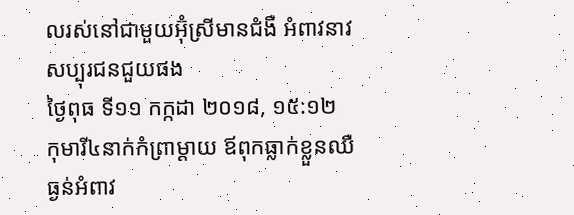លរស់នៅជាមួយអ៊ុំស្រីមានជំងឺ អំពាវនាវសប្បុរជនជួយផង
ថ្ងៃពុធ ទី១១ កក្កដា ២០១៨, ១៥:១២
កុមារី៤នាក់កំព្រាម្តាយ ឪពុកធ្លាក់ខ្លួនឈឺធ្ងន់អំពាវ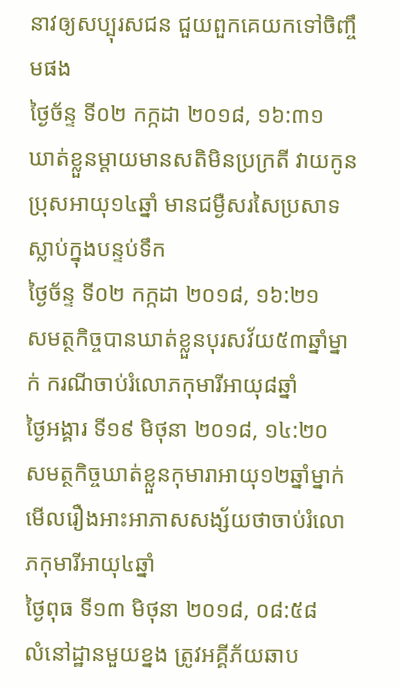នាវឲ្យសប្បុរសជន ជួយពួកគេយកទៅចិញ្ចឹមផង
ថ្ងៃច័ន្ទ ទី០២ កក្កដា ២០១៨, ១៦:៣១
ឃាត់ខ្លួនម្តាយមានសតិមិនប្រក្រតី វាយកូនប្រុសអាយុ១៤ឆ្នាំ មានជម្ងឺសរសៃប្រសាទស្លាប់ក្នុងបន្ទប់ទឹក
ថ្ងៃច័ន្ទ ទី០២ កក្កដា ២០១៨, ១៦:២១
សមត្ថកិច្ចបានឃាត់ខ្លួនបុរសវ័យ៥៣ឆ្នាំម្នាក់ ករណីចាប់រំលោភកុមារីអាយុ៨ឆ្នាំ
ថ្ងៃអង្គារ ទី១៩ មិថុនា ២០១៨, ១៤:២០
សមត្ថកិច្ចឃាត់ខ្លួនកុមារាអាយុ១២ឆ្នាំម្នាក់ មើលរឿងអាះអាភាសសង្ស័យថាចាប់រំលោភកុមារីអាយុ៤ឆ្នាំ
ថ្ងៃពុធ ទី១៣ មិថុនា ២០១៨, ០៨:៥៨
លំនៅដ្ឋានមួយខ្នង ត្រូវអគ្គីភ័យឆាប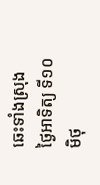ឆេះទាំងស្រុង
ថ្ងៃអាទិត្យ ទី១០ មិថុ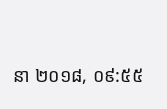នា ២០១៨, ០៩:៥៥